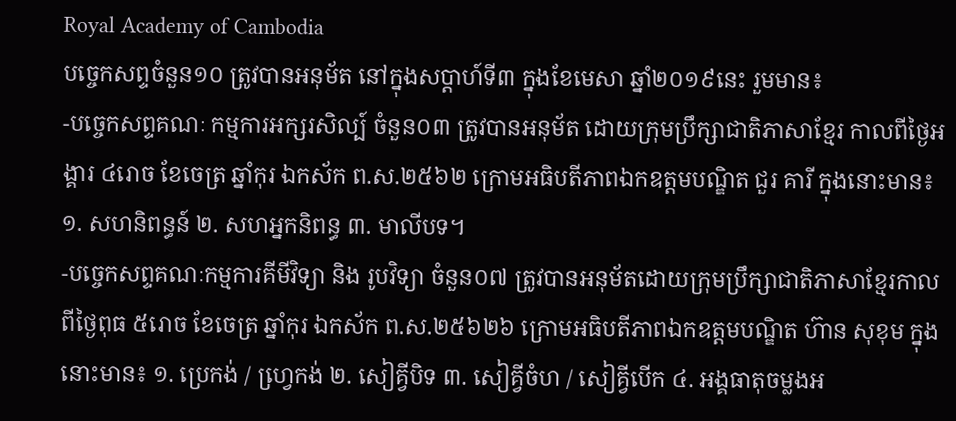Royal Academy of Cambodia
បច្ចេកសព្ទចំនួន១០ ត្រូវបានអនុម័ត នៅក្នុងសប្តាហ៍ទី៣ ក្នុងខែមេសា ឆ្នាំ២០១៩នេះ រួមមាន៖
-បច្ចេកសព្ទគណៈ កម្មការអក្សរសិល្ប៍ ចំនួន០៣ ត្រូវបានអនុម័ត ដោយក្រុមប្រឹក្សាជាតិភាសាខ្មែរ កាលពីថ្ងៃអង្គារ ៤រោច ខែចេត្រ ឆ្នាំកុរ ឯកស័ក ព.ស.២៥៦២ ក្រោមអធិបតីភាពឯកឧត្តមបណ្ឌិត ជួរ គារី ក្នុងនោះមាន៖ ១. សហនិពន្ធន៍ ២. សហអ្នកនិពន្ធ ៣. មាលីបទ។
-បច្ចេកសព្ទគណៈកម្មការគីមីវិទ្យា និង រូបវិទ្យា ចំនួន០៧ ត្រូវបានអនុម័តដោយក្រុមប្រឹក្សាជាតិភាសាខ្មែរកាលពីថ្ងៃពុធ ៥រោច ខែចេត្រ ឆ្នាំកុរ ឯកស័ក ព.ស.២៥៦២៦ ក្រោមអធិបតីភាពឯកឧត្តមបណ្ឌិត ហ៊ាន សុខុម ក្នុងនោះមាន៖ ១. ប្រេកង់ / ហ្វេ្រកង់ ២. សៀគ្វីបិទ ៣. សៀគ្វីចំហ / សៀគ្វីបើក ៤. អង្គធាតុចម្លងអ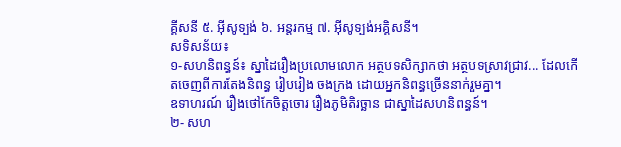គ្គីសនី ៥. អ៊ីសូទ្បង់ ៦. អន្តរកម្ម ៧. អ៊ីសូទ្បង់អគ្គិសនី។
សទិសន័យ៖
១-សហនិពន្ធន៍៖ ស្នាដៃរឿងប្រលោមលោក អត្ថបទសិក្សាកថា អត្ថបទស្រាវជ្រាវ... ដែលកើតចេញពីការតែងនិពន្ធ រៀបរៀង ចងក្រង ដោយអ្នកនិពន្ធច្រើននាក់រួមគ្នា។
ឧទាហរណ៍ រឿងថៅកែចិត្តចោរ រឿងភូមិតិរច្ឆាន ជាស្នាដៃសហនិពន្ធន៍។
២- សហ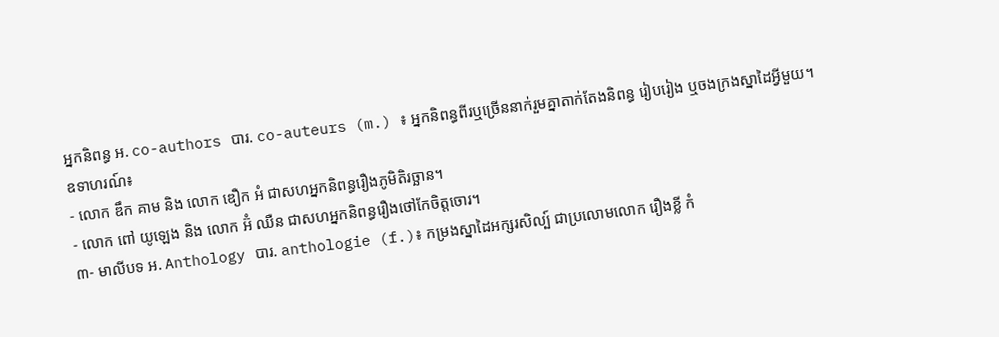អ្នកនិពន្ធ អ. co-authors បារ. co-auteurs (m.) ៖ អ្នកនិពន្ធពីរឬច្រើននាក់រួមគ្នាតាក់តែងនិពន្ធ រៀបរៀង ឬចងក្រងស្នាដៃអ្វីមួយ។
ឧទាហរណ៍៖
- លោក ឌឹក គាម និង លោក ឌឿក អំ ជាសហអ្នកនិពន្ធរឿងភូមិតិរច្ឆាន។
- លោក ពៅ យូឡេង និង លោក អ៊ំ ឈឺន ជាសហអ្នកនិពន្ធរឿងថៅកែចិត្តចោរ។
៣- មាលីបទ អ. Anthology បារ. anthologie (f.)៖ កម្រងស្នាដៃអក្សរសិល្ប៍ ជាប្រលោមលោក រឿងខ្លី កំ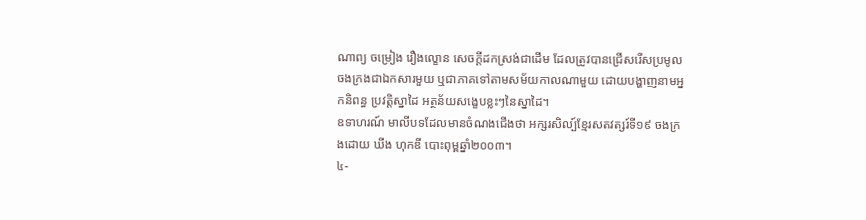ណាព្យ ចម្រៀង រឿងល្ខោន សេចក្តីដកស្រង់ជាដើម ដែលត្រូវបានជ្រើសរើសប្រមូលចងក្រងជាឯកសារមួយ ឬជាភាគទៅតាមសម័យកាលណាមួយ ដោយបង្ហាញនាមអ្នកនិពន្ធ ប្រវត្តិស្នាដៃ អត្ថន័យសង្ខេបខ្លះៗនៃស្នាដៃ។
ឧទាហរណ៍ មាលីបទដែលមានចំណងជើងថា អក្សរសិល្ប៍ខ្មែរសតវត្សរ៍ទី១៩ ចងក្រងដោយ ឃីង ហុកឌី បោះពុម្ពឆ្នាំ២០០៣។
៤-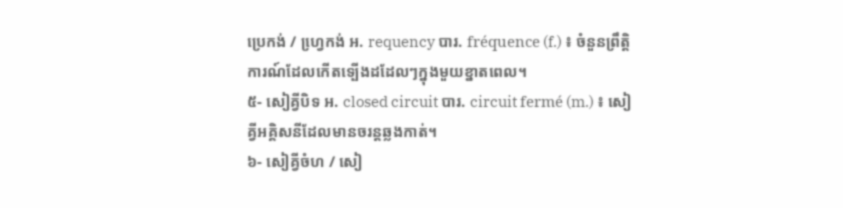ប្រេកង់ / ហ្វេ្រកង់ អ. requency បារ. fréquence (f.) ៖ ចំនួនព្រឹត្តិការណ៍ដែលកើតទ្បើងដដែលៗក្នុងមួយខ្នាតពេល។
៥- សៀគ្វីបិទ អ. closed circuit បារ. circuit fermé (m.) ៖ សៀគ្វីអគ្គិសនីដែលមានចរន្តឆ្លងកាត់។
៦- សៀគ្វីចំហ / សៀ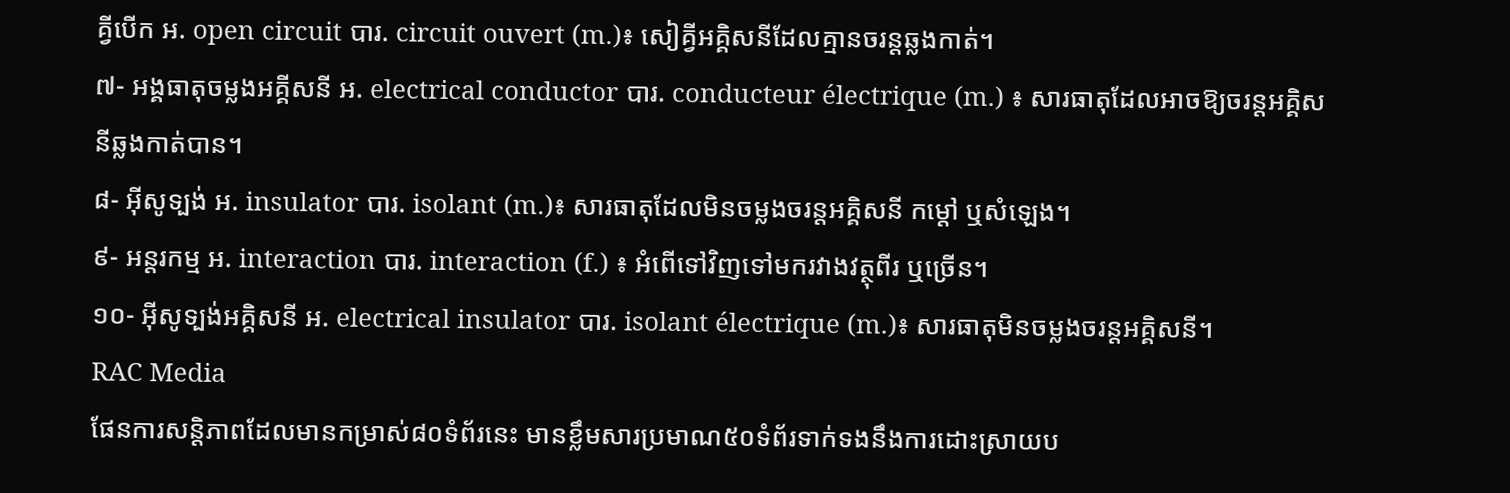គ្វីបើក អ. open circuit បារ. circuit ouvert (m.)៖ សៀគ្វីអគ្គិសនីដែលគ្មានចរន្តឆ្លងកាត់។
៧- អង្គធាតុចម្លងអគ្គីសនី អ. electrical conductor បារ. conducteur électrique (m.) ៖ សារធាតុដែលអាចឱ្យចរន្តអគ្គិសនីឆ្លងកាត់បាន។
៨- អ៊ីសូទ្បង់ អ. insulator បារ. isolant (m.)៖ សារធាតុដែលមិនចម្លងចរន្តអគ្គិសនី កម្តៅ ឬសំឡេង។
៩- អន្តរកម្ម អ. interaction បារ. interaction (f.) ៖ អំពើទៅវិញទៅមករវាងវត្ថុពីរ ឬច្រើន។
១០- អ៊ីសូទ្បង់អគ្គិសនី អ. electrical insulator បារ. isolant électrique (m.)៖ សារធាតុមិនចម្លងចរន្តអគ្គិសនី។
RAC Media
ផែនការសន្តិភាពដែលមានកម្រាស់៨០ទំព័រនេះ មានខ្លឹមសារប្រមាណ៥០ទំព័រទាក់ទងនឹងការដោះស្រាយប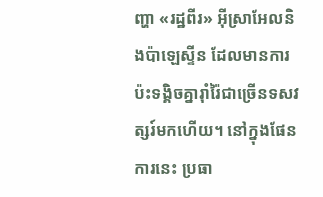ញ្ហា «រដ្ឋពីរ» អ៊ីស្រាអែលនិងប៉ាឡេស្ទីន ដែលមានការប៉ះទង្គិចគ្នារ៉ាំរ៉ៃជាច្រើនទសវត្សរ៍មកហើយ។ នៅក្នុងផែនការនេះ ប្រធា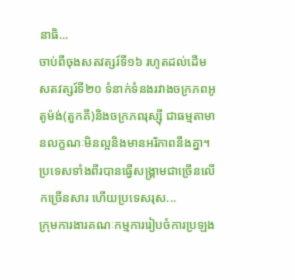នាធិ...
ចាប់ពីចុងសតវត្សរ៍ទី១៦ រហូតដល់ដើមសតវត្សរ៍ទី២០ ទំនាក់ទំនងរវាងចក្រភពអូតូម៉ង់(តួកគី)និងចក្រភពរុស្ស៊ី ជាធម្មតាមានលក្ខណៈមិនល្អនិងមានអរិភាពនឹងគ្នា។ ប្រទេសទាំងពីរបានធ្វើសង្គ្រាមជាច្រើនលើកច្រើនសារ ហើយប្រទេសរុស...
ក្រុមការងារគណៈកម្មការរៀបចំការប្រឡង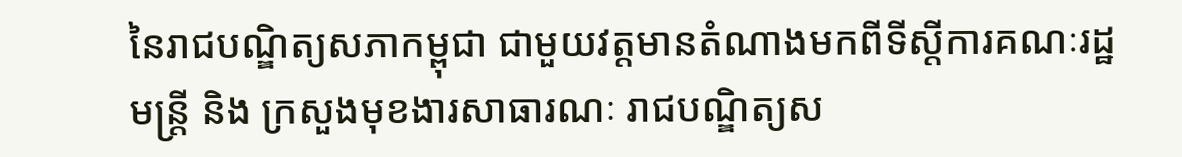នៃរាជបណ្ឌិត្យសភាកម្ពុជា ជាមួយវត្តមានតំណាងមកពីទីស្តីការគណៈរដ្ឋមន្ត្រី និង ក្រសួងមុខងារសាធារណៈ រាជបណ្ឌិត្យស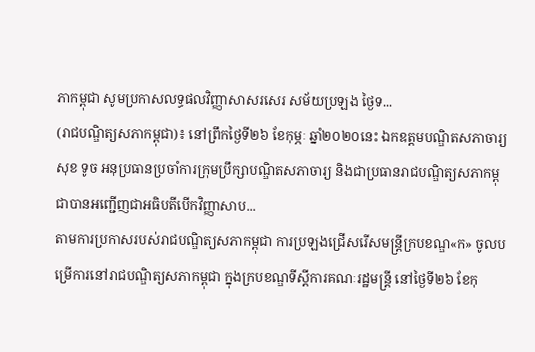ភាកម្ពុជា សូមប្រកាសលទ្ធផលវិញ្ញាសាសរសេរ សម័យប្រឡង ថ្ងៃទ...
(រាជបណ្ឌិត្យសភាកម្ពុជា)៖ នៅព្រឹកថ្ងៃទី២៦ ខែកុម្ភៈ ឆ្នាំ២០២០នេះ ឯកឧត្តមបណ្ឌិតសភាចារ្យ សុខ ទូច អនុប្រធានប្រចាំការក្រុមប្រឹក្សាបណ្ឌិតសភាចារ្យ និងជាប្រធានរាជបណ្ឌិត្យសភាកម្ពុជាបានអញ្ជើញជាអធិបតីបើកវិញ្ញាសាប...
តាមការប្រកាសរបស់រាជបណ្ឌិត្យសភាកម្ពុជា ការប្រឡងជ្រើសរើសមន្ត្រីក្របខណ្ឌ«ក» ចូលបម្រើការនៅរាជបណ្ឌិត្យសភាកម្ពុជា ក្នុងក្របខណ្ឌទីស្តីការគណៈរដ្ឋមន្ត្រី នៅថ្ងៃទី២៦ ខែកុ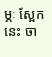ម្ភៈ ស្អែកនេះ ចា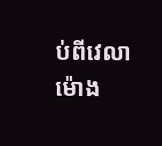ប់ពីវេលាម៉ោង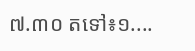៧.៣០ តទៅ៖១....